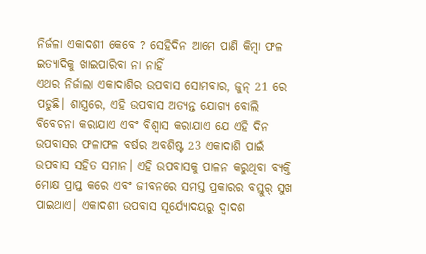ନିର୍ଜଳା ଏକାଦଶୀ କେବେ ? ସେହିଦିନ ଆମେ ପାଣି କିମ୍ବା ଫଳ ଇତ୍ୟାଦିକୁ ଖାଇପାରିବା ନା ନାହିଁ
ଏଥର ନିର୍ଜାଲା ଏକାଦାଶିର ଉପବାସ ସୋମବାର, ଜୁନ୍ 21 ରେ ପଡୁଛି। ଶାସ୍ତ୍ରରେ, ଏହି ଉପବାସ ଅତ୍ୟନ୍ତ ଯୋଗ୍ୟ ବୋଲି ବିବେଚନା କରାଯାଏ ଏବଂ ବିଶ୍ୱାସ କରାଯାଏ ଯେ ଏହି ଦିନ ଉପବାସର ଫଳାଫଳ ବର୍ଷର ଅବଶିଷ୍ଟ 23 ଏକାଦାଶି ପାଇଁ ଉପବାସ ସହିତ ସମାନ। ଏହି ଉପବାସକୁ ପାଳନ କରୁଥିବା ବ୍ୟକ୍ତି ମୋକ୍ଷ ପ୍ରାପ୍ତ କରେ ଏବଂ ଜୀବନରେ ସମସ୍ତ ପ୍ରକାରର ବସ୍ତୁର୍ ସୁଖ ପାଇଥାଏ। ଏକାଦଶୀ ଉପବାସ ସୂର୍ଯ୍ୟୋଦୟରୁ ଦ୍ୱାଦଶ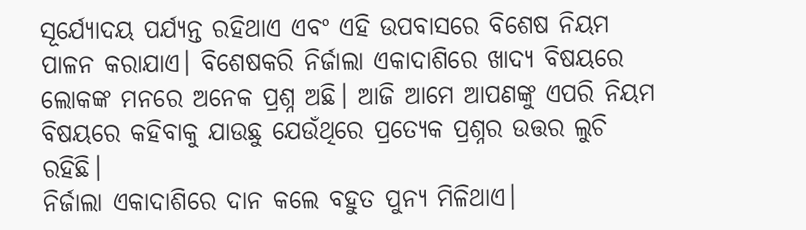ସୂର୍ଯ୍ୟୋଦୟ ପର୍ଯ୍ୟନ୍ତ ରହିଥାଏ ଏବଂ ଏହି ଉପବାସରେ ବିଶେଷ ନିୟମ ପାଳନ କରାଯାଏ। ବିଶେଷକରି ନିର୍ଜାଲା ଏକାଦାଶିରେ ଖାଦ୍ୟ ବିଷୟରେ ଲୋକଙ୍କ ମନରେ ଅନେକ ପ୍ରଶ୍ନ ଅଛି। ଆଜି ଆମେ ଆପଣଙ୍କୁ ଏପରି ନିୟମ ବିଷୟରେ କହିବାକୁ ଯାଉଛୁ ଯେଉଁଥିରେ ପ୍ରତ୍ୟେକ ପ୍ରଶ୍ନର ଉତ୍ତର ଲୁଚି ରହିଛି।
ନିର୍ଜାଲା ଏକାଦାଶିରେ ଦାନ କଲେ ବହୁତ ପୁନ୍ୟ ମିଳିଥାଏ।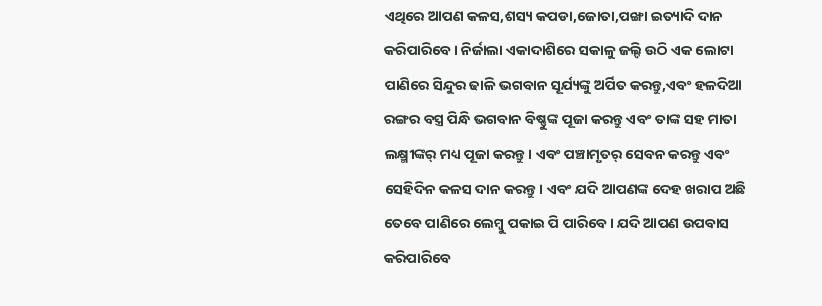ଏଥିରେ ଆପଣ କଳସ,ଶସ୍ୟ କପଡା,ଜୋତା,ପଙ୍ଖା ଇତ୍ୟାଦି ଦାନ କରିପାରିବେ। ନିର୍ଜାଲା ଏକାଦାଶିରେ ସକାଳୁ ଜଲ୍ଦି ଉଠି ଏକ ଲୋଟା ପାଣିରେ ସିନ୍ଦୁର ଢାଳି ଭଗବାନ ସୂର୍ଯ୍ୟଙ୍କୁ ଅର୍ପିତ କରନ୍ତୁ,ଏବଂ ହଳଦିଆ ରଙ୍ଗର ବସ୍ତ୍ର ପିନ୍ଧି ଭଗବାନ ବିଷ୍ଣୁଙ୍କ ପୂଜା କରନ୍ତୁ ଏବଂ ତାଙ୍କ ସହ ମାତା ଲକ୍ଷ୍ମୀଙ୍କର୍ ମଧ୍ୟ ପୂଜା କରନ୍ତୁ। ଏବଂ ପଞ୍ଚାମୃତର୍ ସେବନ କରନ୍ତୁ ଏବଂ ସେହିଦିନ କଳସ ଦାନ କରନ୍ତୁ। ଏବଂ ଯଦି ଆପଣଙ୍କ ଦେହ ଖରାପ ଅଛି ତେବେ ପାଣିରେ ଲେମ୍ବୁ ପକାଇ ପି ପାରିବେ। ଯଦି ଆପଣ ଉପବାସ କରିପାରିବେ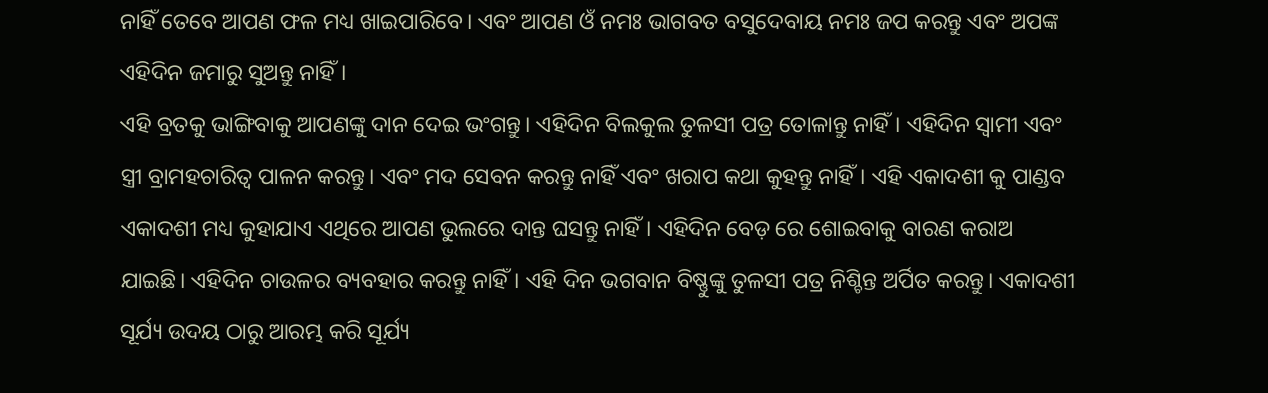ନାହିଁ ତେବେ ଆପଣ ଫଳ ମଧ୍ୟ ଖାଇପାରିବେ। ଏବଂ ଆପଣ ଓଁ ନମଃ ଭାଗବତ ବସୁଦେବାୟ ନମଃ ଜପ କରନ୍ତୁ ଏବଂ ଅପଙ୍କ ଏହିଦିନ ଜମାରୁ ସୁଅନ୍ତୁ ନାହିଁ।
ଏହି ବ୍ରତକୁ ଭାଙ୍ଗିବାକୁ ଆପଣଙ୍କୁ ଦାନ ଦେଇ ଭଂଗନ୍ତୁ। ଏହିଦିନ ବିଲକୁଲ ତୁଳସୀ ପତ୍ର ତୋଳାନ୍ତୁ ନାହିଁ। ଏହିଦିନ ସ୍ୱାମୀ ଏବଂ ସ୍ତ୍ରୀ ବ୍ରାମହଚାରିତ୍ୱ ପାଳନ କରନ୍ତୁ। ଏବଂ ମଦ ସେବନ କରନ୍ତୁ ନାହିଁ ଏବଂ ଖରାପ କଥା କୁହନ୍ତୁ ନାହିଁ। ଏହି ଏକାଦଶୀ କୁ ପାଣ୍ଡବ ଏକାଦଶୀ ମଧ୍ୟ କୁହାଯାଏ ଏଥିରେ ଆପଣ ଭୁଲରେ ଦାନ୍ତ ଘସନ୍ତୁ ନାହିଁ। ଏହିଦିନ ବେଡ଼ ରେ ଶୋଇବାକୁ ବାରଣ କରାଅ ଯାଇଛି। ଏହିଦିନ ଚାଉଳର ବ୍ୟବହାର କରନ୍ତୁ ନାହିଁ। ଏହି ଦିନ ଭଗବାନ ବିଷ୍ଣୁଙ୍କୁ ତୁଳସୀ ପତ୍ର ନିଶ୍ଚିନ୍ତ ଅର୍ପିତ କରନ୍ତୁ। ଏକାଦଶୀ ସୂର୍ଯ୍ୟ ଉଦୟ ଠାରୁ ଆରମ୍ଭ କରି ସୂର୍ଯ୍ୟ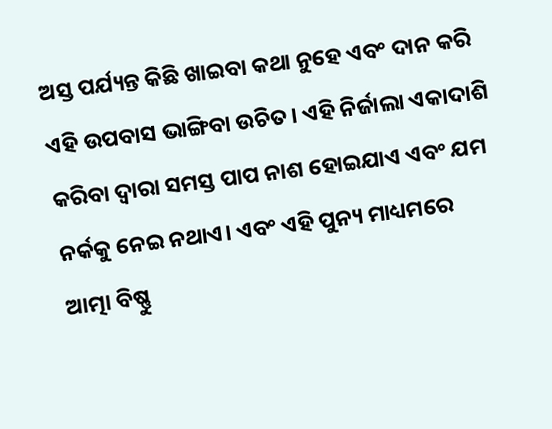ଅସ୍ତ ପର୍ଯ୍ୟନ୍ତ କିଛି ଖାଇବା କଥା ନୁହେ ଏବଂ ଦାନ କରି ଏହି ଉପବାସ ଭାଙ୍ଗିବା ଉଚିତ। ଏହି ନିର୍ଜାଲା ଏକାଦାଶି କରିବା ଦ୍ୱାରା ସମସ୍ତ ପାପ ନାଶ ହୋଇଯାଏ ଏବଂ ଯମ ନର୍କକୁ ନେଇ ନଥାଏ। ଏବଂ ଏହି ପୁନ୍ୟ ମାଧ୍ୟମରେ ଆତ୍ମା ବିଷ୍ଣୁ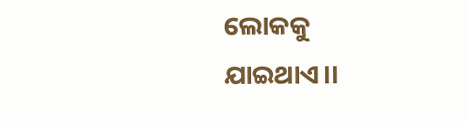ଲୋକକୁ ଯାଇଥାଏ।।